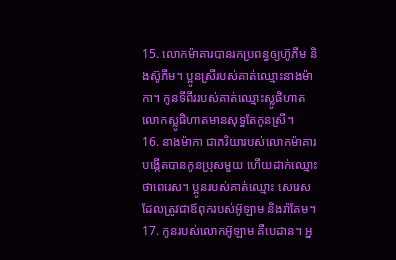15. លោកម៉ាគារបានរកប្រពន្ធឲ្យហ៊ូភីម និងស៊ូភីម។ ប្អូនស្រីរបស់គាត់ឈ្មោះនាងម៉ាកា។ កូនទីពីររបស់គាត់ឈ្មោះស្លូផិហាត លោកស្លូផិហាតមានសុទ្ធតែកូនស្រី។
16. នាងម៉ាកា ជាភរិយារបស់លោកម៉ាគារ បង្កើតបានកូនប្រុសមួយ ហើយដាក់ឈ្មោះថាពេរេស។ ប្អូនរបស់គាត់ឈ្មោះ សេរេស ដែលត្រូវជាឪពុករបស់អ៊ូឡាម និងរ៉ាគែម។
17. កូនរបស់លោកអ៊ូឡាម គឺបេដាន។ អ្ន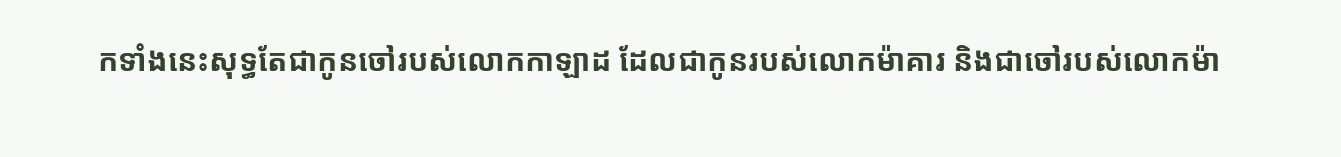កទាំងនេះសុទ្ធតែជាកូនចៅរបស់លោកកាឡាដ ដែលជាកូនរបស់លោកម៉ាគារ និងជាចៅរបស់លោកម៉ា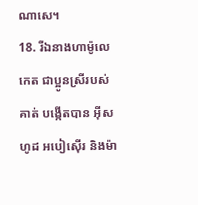ណាសេ។
18. រីឯនាងហាម៉ូលេកេត ជាប្អូនស្រីរបស់គាត់ បង្កើតបាន អ៊ីសហូដ អបៀស៊ើរ និងម៉ា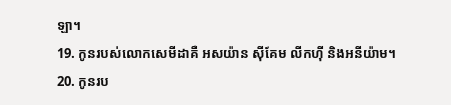ឡា។
19. កូនរបស់លោកសេមីដាគឺ អសយ៉ាន ស៊ីគែម លីកហ៊ី និងអនីយ៉ាម។
20. កូនរប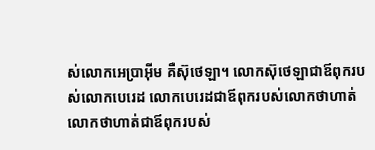ស់លោកអេប្រាអ៊ីម គឺស៊ុថេឡា។ លោកស៊ុថេឡាជាឪពុករបស់លោកបេរេដ លោកបេរេដជាឪពុករបស់លោកថាហាត់ លោកថាហាត់ជាឪពុករបស់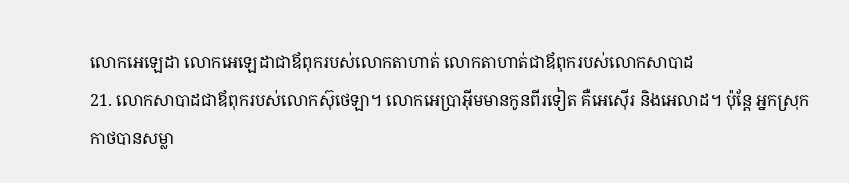លោកអេឡេដា លោកអេឡេដាជាឪពុករបស់លោកតាហាត់ លោកតាហាត់ជាឪពុករបស់លោកសាបាដ
21. លោកសាបាដជាឪពុករបស់លោកស៊ុថេឡា។ លោកអេប្រាអ៊ីមមានកូនពីរទៀត គឺអេស៊ើរ និងអេលាដ។ ប៉ុន្តែ អ្នកស្រុកកាថបានសម្លា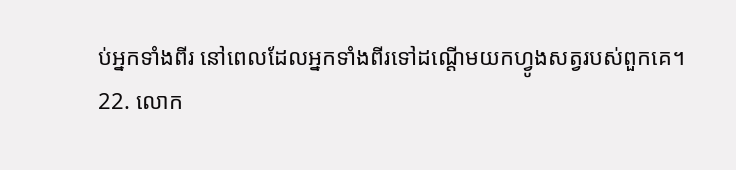ប់អ្នកទាំងពីរ នៅពេលដែលអ្នកទាំងពីរទៅដណ្ដើមយកហ្វូងសត្វរបស់ពួកគេ។
22. លោក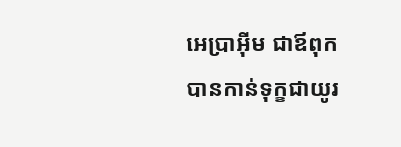អេប្រាអ៊ីម ជាឪពុក បានកាន់ទុក្ខជាយូរ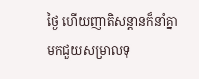ថ្ងៃ ហើយញាតិសន្ដានក៏នាំគ្នាមកជួយសម្រាលទុ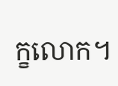ក្ខលោក។